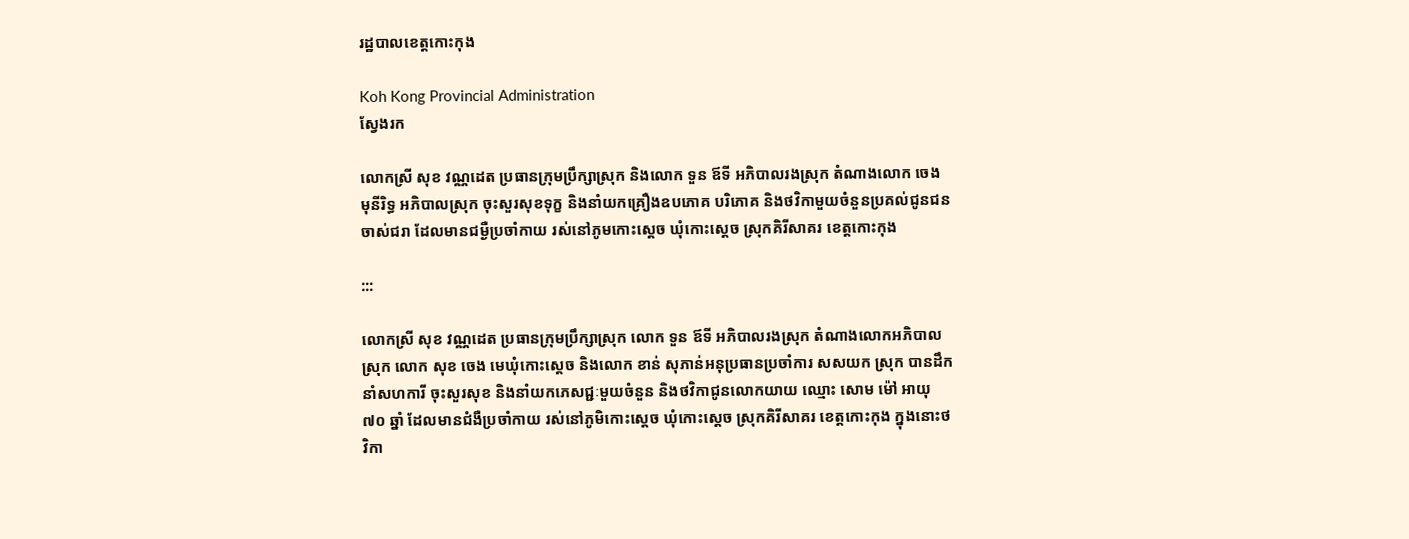រដ្ឋបាលខេត្តកោះកុង

Koh Kong Provincial Administration
ស្វែងរក

លោកស្រី សុខ វណ្ណដេត ប្រធានក្រុមប្រឹក្សាស្រុក និងលោក ទួន ឪទី អភិបាលរងស្រុក តំណាងលោក ចេង មុនីរិទ្ធ អភិបាលស្រុក ចុះសួរសុខទុក្ខ និងនាំយកគ្រឿងឧបភោគ បរិភោគ និងថវិកាមួយចំនួនប្រគល់ជូនជនចាស់ជរា ដែលមានជម្ងឺប្រចាំកាយ រស់នៅភូមកោះស្ដេច ឃុំកោះស្ដេច ស្រុកគិរីសាគរ ខេត្តកោះកុង

:::

លោកស្រី សុខ វណ្ណដេត ប្រធានក្រុមប្រឹក្សាស្រុក លោក ទួន ឪទី អភិបាលរងស្រុក តំណាងលោកអភិបាលស្រុក លោក សុខ ចេង មេឃុំកោះស្តេច និងលោក ខាន់ សុភាន់អនុប្រធានប្រចាំការ សសយក ស្រុក បានដឹកនាំសហការី ចុះសួរសុខ និងនាំយកភេសជ្ជៈមួយចំនួន និងថវិកាជូនលោកយាយ ឈ្មោះ សោម ម៉ៅ អាយុ ៧០ ឆ្នាំ ដែលមានជំងឺប្រចាំកាយ រស់នៅភូមិកោះស្តេច ឃុំកោះស្តេច ស្រុកគិរីសាគរ ខេត្តកោះកុង ក្នុងនោះថវិកា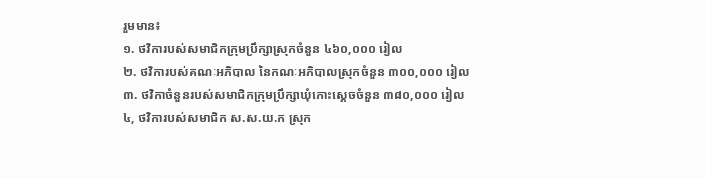រួមមាន៖
១. ថវិការបស់សមាជិកក្រុមប្រឹក្សាស្រុកចំនួន ៤៦០,០០០ រៀល
២. ថវិការបស់គណៈអភិបាល នៃកណៈអភិបាលស្រុកចំនួន ៣០០,០០០ រៀល
៣. ថវិកាចំនួនរបស់សមាជិកក្រុមប្រឹក្សាឃុំកោះស្តេចចំនួន ៣៨០,០០០ រៀល
៤, ថវិការបស់សមាជិក ស.ស.យ.ក ស្រុក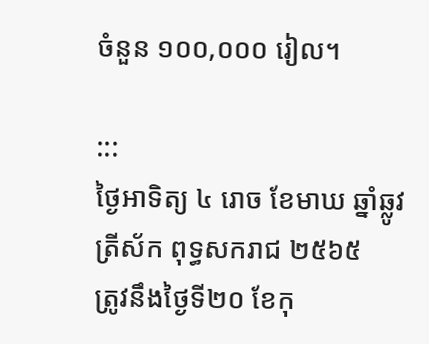ចំនួន ១០០,០០០ រៀល។

:::
ថ្ងៃអាទិត្យ ៤ រោច ខែមាឃ ឆ្នាំឆ្លូវ
ត្រីស័ក ពុទ្ធសករាជ ២៥៦៥
ត្រូវនឹងថ្ងៃទី២០ ខែកុ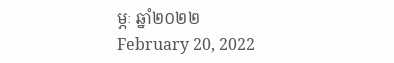ម្ភៈ ឆ្នាំ២០២២
February 20, 2022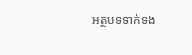អត្ថបទទាក់ទង